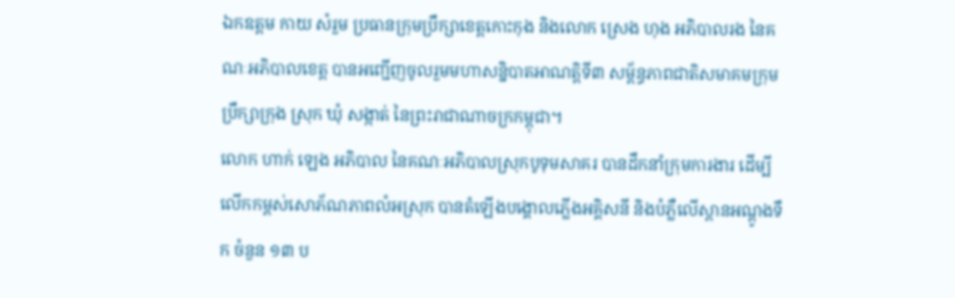ឯកឧត្តម កាយ សំរួម ប្រធានក្រុមប្រឹក្សាខេត្តកោះកុង និងលោក ស្រេង ហុង អភិបាលរង នៃគណៈអភិបាលខេត្ត បានអញ្ជើញចូលរួមមហាសន្និបាតអាណត្តិទី៣ សម្ព័ន្ធភាពជាតិសមាគមក្រុមប្រឹក្សាក្រុង ស្រុក ឃុំ សង្កាត់ នៃព្រះរាជាណាចក្រកម្ពុជា។
លោក ហាក់ ឡេង អភិបាល នៃគណៈអភិបាលស្រុកបូទុមសាគរ បានដឹកនាំក្រុមការងារ ដើម្បីលើកកម្ពស់សោភ័ណភាពលំអស្រុក បានតំឡើងបង្គោលភ្លើងអគ្គិសនី និងបំភ្លឺលើស្ពានអណ្ដូងទឹក ចំនួន ១៣ ប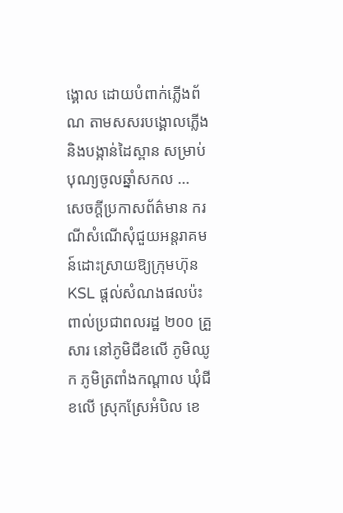ង្គោល ដោយបំពាក់ភ្លើងព័ណ តាមសសរបង្គោលភ្លើង និងបង្កាន់ដៃស្ពាន សម្រាប់បុណ្យចូលឆ្នាំសកល ...
សេចក្តីប្រកាសព័ត៌មាន ករណីសំណើសុំជួយអន្តរាគមន៍ដោះស្រាយឱ្យក្រុមហ៊ុន KSL ផ្តល់សំណងផលប៉ះពាល់ប្រជាពលរដ្ឋ ២០០ គ្រួសារ នៅភូមិជីខលើ ភូមិឈូក ភូមិត្រពាំងកណ្តាល ឃុំជីខលើ ស្រុកស្រែអំបិល ខេ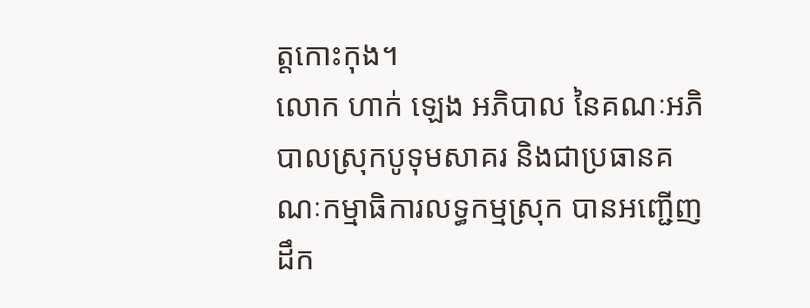ត្តកោះកុង។
លោក ហាក់ ឡេង អភិបាល នៃគណៈអភិបាលស្រុកបូទុមសាគរ និងជាប្រធានគណៈកម្មាធិការលទ្ធកម្មស្រុក បានអញ្ជើញដឹក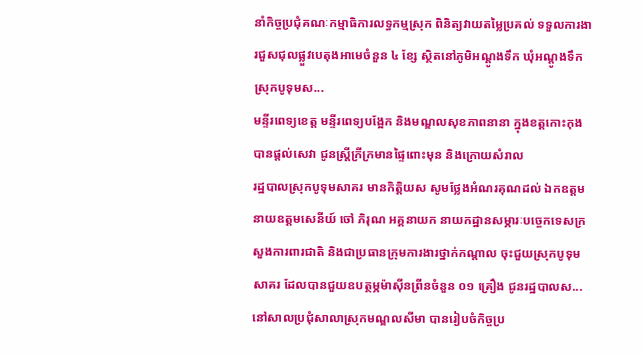នាំកិច្ចប្រជុំគណៈកម្មាធិការលទ្ធកម្មស្រុក ពិនិត្យវាយតម្លៃប្រគល់ ទទួលការងារជួសជុលផ្លួវបេតុងអាមេចំនួន ៤ ខ្សែ ស្ថិតនៅភូមិអណ្តូងទឹក ឃុំអណ្តូងទឹក ស្រុកបូទុមស...
មន្ទីរពេទ្យខេត្ត មន្ទីរពេទ្យបង្អែក និងមណ្ឌលសុខភាពនានា ក្នុងខត្តកោះកុង បានផ្តល់សេវា ជូនស្ត្រីក្រីក្រមានផ្ទៃពោះមុន និងក្រោយសំរាល
រដ្ឋបាលស្រុកបូទុមសាគរ មានកិត្តិយស សូមថ្លែងអំណរគុណដល់ ឯកឧត្តម នាយឧត្តមសេនីយ៍ ចៅ ភិរុណ អគ្គនាយក នាយកដ្ឋានសម្ភារៈបច្ចេកទេសក្រសួងការពារជាតិ និងជាប្រធានក្រុមការងារថ្នាក់កណ្ដាល ចុះជួយស្រុកបូទុមសាគរ ដែលបានជួយឧបត្ថម្ភម៉ាស៊ីនព្រីនចំនួន ០១ គ្រឿង ជូនរដ្ឋបាលស...
នៅសាលប្រជុំសាលាស្រុកមណ្ឌលសីមា បានរៀបចំកិច្ចប្រ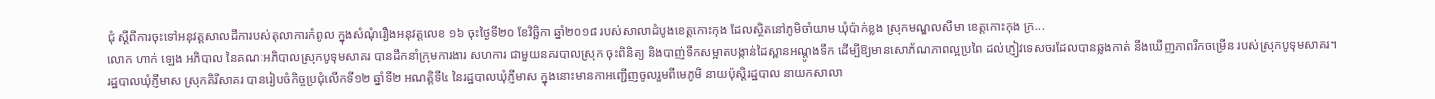ជុំ ស្ដីពីការចុះទៅអនុវត្តសាលដីការបស់តុលាការកំពូល ក្នុងសំណុំរឿងអនុវត្តលេខ ១៦ ចុះថ្ងៃទី២០ ខែវិច្ឆិកា ឆ្នាំ២០១៨ របស់សាលាដំបូងខេត្តកោះកុង ដែលស្ថិតនៅភូមិចាំយាម ឃុំប៉ាក់ខ្លង ស្រុកមណ្ឌលសីមា ខេត្តកោះកុង ក្រ...
លោក ហាក់ ឡេង អភិបាល នៃគណៈអភិបាលស្រុកបូទុមសាគរ បានដឹកនាំក្រុមការងារ សហការ ជាមួយនគរបាលស្រុក ចុះពិនិត្យ និងបាញ់ទឹកសម្អាតបង្កាន់ដៃស្ពានអណ្ដូងទឹក ដើម្បីឱ្យមានសោភ័ណភាពល្អប្រពៃ ដល់ភ្ញៀវទេសចរដែលបានឆ្លងកាត់ នឹងឃើញភាពរីកចម្រើន របស់ស្រុកបូទុមសាគរ។
រដ្ឋបាលឃុំភ្ញីមាស ស្រុកគិរីសាគរ បានរៀបចំកិច្ចប្រជុំលើកទី១២ ឆ្នាំទី២ អណត្តិទី៤ នៃរដ្ឋបាលឃុំភ្ញីមាស ក្នុងនោះមានកាអញ្ជើញចូលរួមពីមេភូមិ នាយប៉ុស្ដិរដ្ឋបាល នាយកសាលា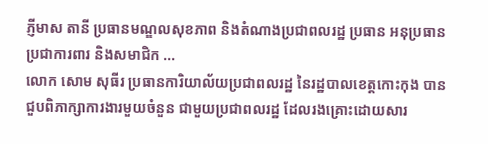ភ្ញីមាស តានី ប្រធានមណ្ឌលសុខភាព និងតំណាងប្រជាពលរដ្ឋ ប្រធាន អនុប្រធានប្រជាការពារ និងសមាជិក ...
លោក សោម សុធីរ ប្រធានការិយាល័យប្រជាពលរដ្ឋ នៃរដ្ឋបាលខេត្តកោះកុង បានជួបពិភាក្សាការងារមួយចំនួន ជាមួយប្រជាពលរដ្ឋ ដែលរងគ្រោះដោយសារ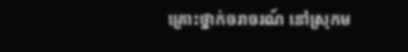គ្រោះថ្នាក់ចរាចរណ៍ នៅស្រុកម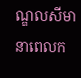ណ្ឌលសីមា នាពេលក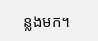ន្លងមក។